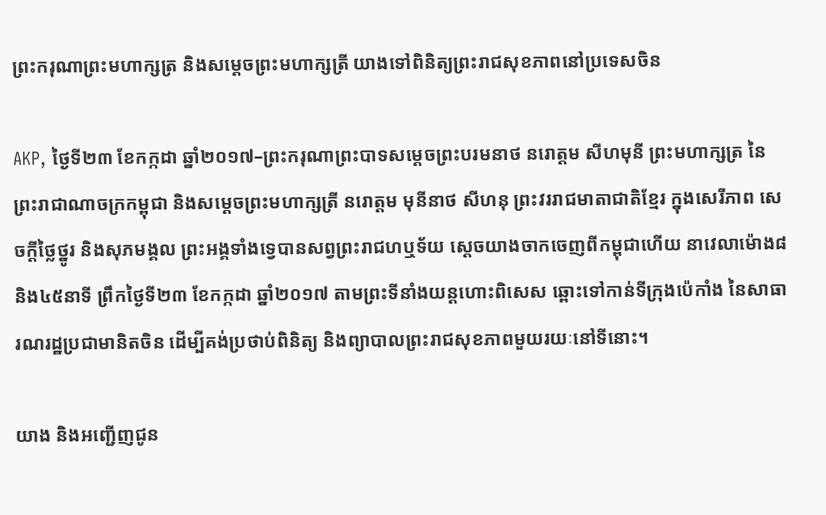ព្រះករុណាព្រះមហាក្សត្រ និងសម្ដេចព្រះមហាក្សត្រី យាងទៅពិនិត្យព្រះរាជសុខភាពនៅប្រទេសចិន

AKP, ថ្ងៃទី២៣ ខែកក្កដា ឆ្នាំ២០១៧–ព្រះករុណាព្រះបាទសម្ដេចព្រះបរមនាថ នរោត្ដម សីហមុនី ព្រះមហាក្សត្រ នៃព្រះរាជាណាចក្រកម្ពុជា និងសម្ដេចព្រះមហាក្សត្រី នរោត្ដម មុនីនាថ សីហនុ ព្រះវររាជមាតាជាតិខ្មែរ ក្នុងសេរីភាព សេចក្ដីថ្លៃថ្នូរ និងសុភមង្គល ព្រះអង្គទាំងទ្វេបានសព្វព្រះរាជហឬទ័យ ស្ដេចយាងចាកចេញពីកម្ពុជាហើយ នាវេលាម៉ោង៨ និង៤៥នាទី ព្រឹកថ្ងៃទី២៣ ខែកក្កដា ឆ្នាំ២០១៧ តាមព្រះទីនាំងយន្តហោះពិសេស ឆ្ពោះទៅកាន់ទីក្រុងប៉េកាំង នៃសាធារណរដ្ឋប្រជាមានិតចិន ដើម្បីគង់ប្រថាប់ពិនិត្យ និងព្យាបាលព្រះរាជសុខភាពមួយរយៈនៅទីនោះ។

យាង និងអញ្ជើញជូន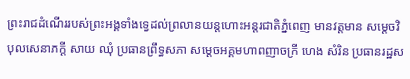ព្រះរាជដំណើររបស់ព្រះអង្គទាំងទ្វេដល់ព្រលានយន្តហោះអន្តរជាតិភ្នំពេញ មានវត្តមាន សម្ដេចវិបុលសេនាភក្ដី សាយ ឈុំ ប្រធានព្រឹទ្ធសភា សម្ដេចអគ្គមហាពញាចក្រី ហេង សំរិន ប្រធានរដ្ឋស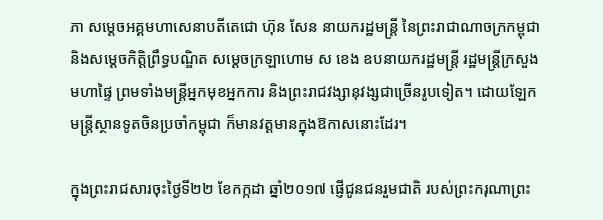ភា សម្ដេចអគ្គមហាសេនាបតីតេជោ ហ៊ុន សែន នាយករដ្ឋមន្ត្រី នៃព្រះរាជាណាចក្រកម្ពុជា និងសម្ដេចកិត្តិព្រឹទ្ធបណ្ឌិត សម្ដេចក្រឡាហោម ស ខេង ឧបនាយករដ្ឋមន្ត្រី រដ្ឋមន្ត្រីក្រសួងមហាផ្ទៃ ព្រមទាំងមន្ត្រីអ្នកមុខអ្នកការ និងព្រះរាជវង្សានុវង្សជាច្រើនរូបទៀត។ ដោយឡែកមន្ត្រីស្ថានទូតចិនប្រចាំកម្ពុជា ក៏មានវត្តមានក្នុងឱកាសនោះដែរ។

ក្នុងព្រះរាជសារចុះថ្ងៃទី២២ ខែកក្កដា ឆ្នាំ២០១៧ ផ្ញើជូនជនរួមជាតិ របស់ព្រះករុណាព្រះ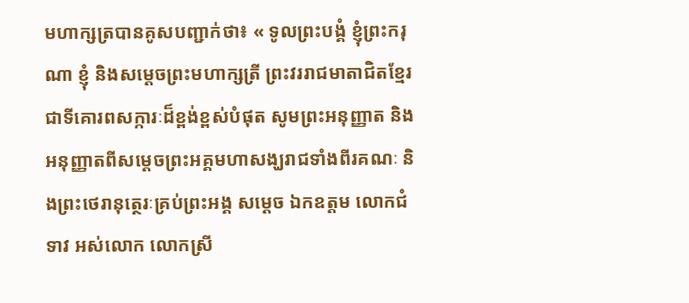មហាក្សត្របានគូសបញ្ជាក់ថា៖ « ទូលព្រះបង្គំ ខ្ញុំព្រះករុណា ខ្ញុំ និងសម្ដេចព្រះមហាក្សត្រី ព្រះវររាជមាតាជិតខ្មែរ ជាទីគោរពសក្ការៈដ៏ខ្ពង់ខ្ពស់បំផុត សូមព្រះអនុញ្ញាត និងអនុញ្ញាតពីសម្ដេចព្រះអគ្គមហាសង្ឃរាជទាំងពីរគណៈ និងព្រះថេរានុត្ថេរៈគ្រប់ព្រះអង្គ សម្ដេច ឯកឧត្ដម លោកជំទាវ អស់លោក លោកស្រី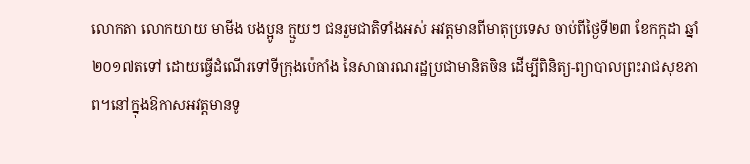លោកតា លោកយាយ មាមីង បងប្អូន ក្មួយៗ ជនរួមជាតិទាំងអស់ អវត្តមានពីមាតុប្រទេស ចាប់ពីថ្ងៃទី២៣ ខែកក្កដា ឆ្នាំ២០១៧តទៅ ដោយធ្វើដំណើរទៅទីក្រុងប៉េកាំង នៃសាធារណរដ្ឋប្រជាមានិតចិន ដើម្បីពិនិត្យ-ព្យាបាលព្រះរាជសុខភាព។នៅក្នុងឱកាសអវត្តមានទូ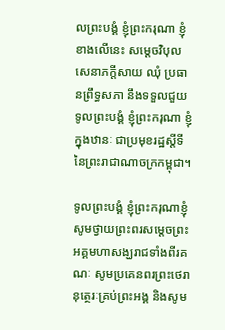លព្រះបង្គំ ខ្ញុំព្រះករុណា ខ្ញុំ ខាងលើនេះ សម្ដេចវិបុលសេនាភក្ដីសាយ ឈុំ ប្រធានព្រឹទ្ធសភា នឹងទទួលជួយទូលព្រះបង្គំ ខ្ញុំព្រះករុណា ខ្ញុំ ក្នុងឋានៈ ជាប្រមុខរដ្ឋស្ដីទី នៃព្រះរាជាណាចក្រកម្ពុជា។

ទូលព្រះបង្គំ ខ្ញុំព្រះករុណាខ្ញុំ សូមថ្វាយព្រះពរសម្ដេចព្រះអគ្គមហាសង្ឃរាជទាំងពីរគណៈ សូមប្រគេនពរព្រះថេរានុត្ថេរៈគ្រប់ព្រះអង្គ និងសូម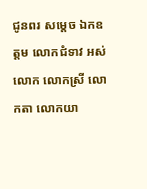ជូនពរ សម្ដេច ឯកឧត្ដម លោកជំទាវ អស់លោក លោកស្រី លោកតា លោកយា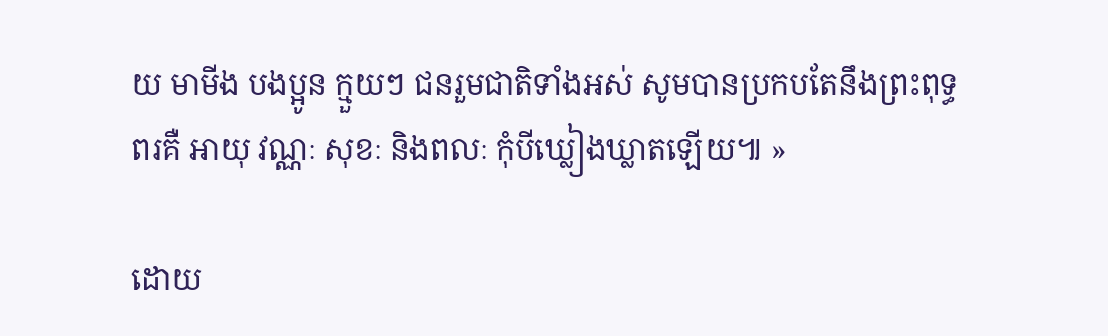យ មាមីង បងប្អូន ក្មួយៗ ជនរួមជាតិទាំងអស់ សូមបានប្រកបតែនឹងព្រះពុទ្ធពរគឺ អាយុ វណ្ណៈ សុខៈ និងពលៈ កុំបីឃ្លៀងឃ្លាតឡើយ៕ »

ដោយ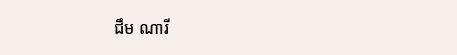ជឹម ណារី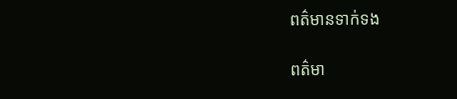ពត៌មានទាក់ទង

ពត៌មា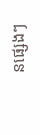នផ្សេងៗ